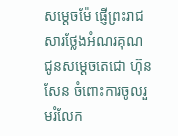សម្តេចម៉ែ ផ្ញើព្រះរាជសារថ្លែងអំណរគុណ ជូនសម្តេចតេជោ ហ៊ុន សែន ចំពោះការចូលរួមរំលែក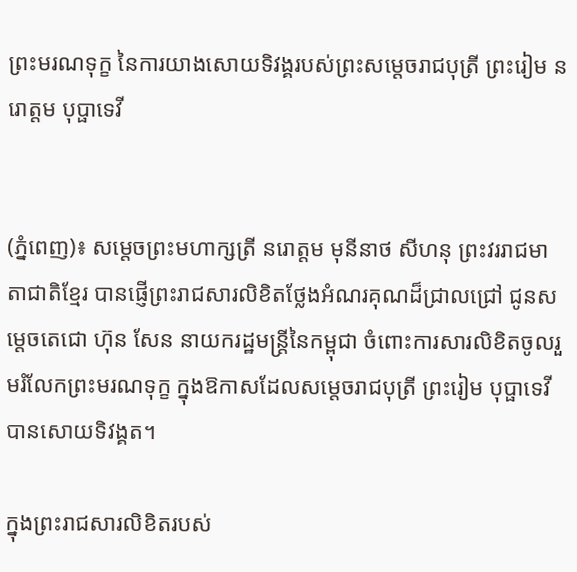ព្រះមរណទុក្ខ នៃការយាងសោយទិវង្គរបស់ព្រះសម្តេចរាជបុត្រី ព្រះរៀម នរោត្តម បុប្ផាទេវី


(ភ្នំពេញ)៖ សម្តេចព្រះមហាក្សត្រី នរោត្តម មុនីនាថ សីហនុ ព្រះវររាជមាតាជាតិខ្មែរ បានផ្ញើព្រះរាជសារលិខិតថ្លែងអំណរគុណដ៏ជ្រាលជ្រៅ ជូនសម្តេចតេជោ ហ៊ុន សែន នាយករដ្ឋមន្ត្រីនៃកម្ពុជា ចំពោះការសារលិខិតចូលរួមរំលែកព្រះមរណទុក្ខ ក្នុងឱកាសដែលសម្តេចរាជបុត្រី ព្រះរៀម បុប្ផាទេវី បានសោយទិវង្គត។

ក្នុងព្រះរាជសារលិខិតរបស់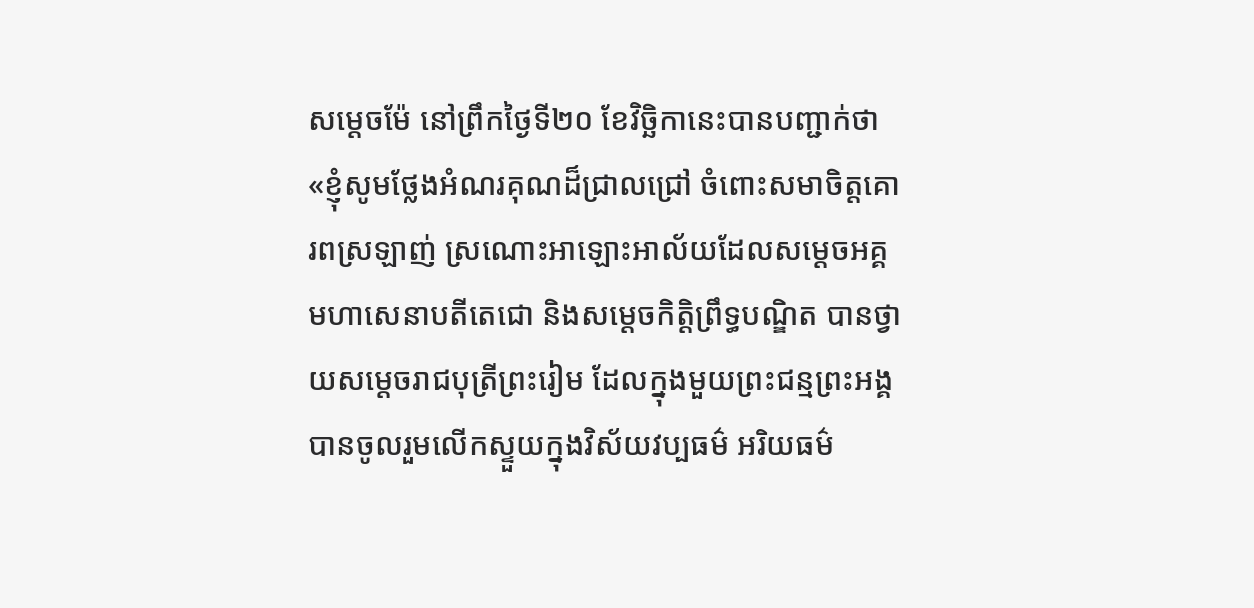សម្តេចម៉ែ នៅព្រឹកថ្ងៃទី២០ ខែវិច្ឆិកានេះបានបញ្ជាក់ថា «ខ្ញុំសូមថ្លែងអំណរគុណដ៏ជ្រាលជ្រៅ ចំពោះសមាចិត្តគោរពស្រឡាញ់ ស្រណោះអាឡោះអាល័យដែលសម្តេចអគ្គមហាសេនាបតីតេជោ និងសម្តេចកិត្តិព្រឹទ្ធបណ្ឌិត បានថ្វាយសម្តេចរាជបុត្រីព្រះរៀម ដែលក្នុងមួយព្រះជន្មព្រះអង្គបានចូលរួមលើកស្ទួយក្នុងវិស័យវប្បធម៌ អរិយធម៌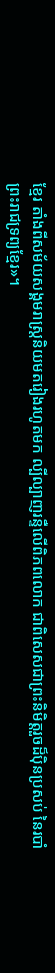ខ្មែរ តាំងពីសម័យសង្គមរាស្ត្រនិយមតរៀងរហូតមក ល្បីល្បាញរន្ទឺលើពិភពលោក ជាពិសេសជាព្រះនិមិត្តរួចដ៏ប៉ិនប្រសប់ នៃរបាំព្រះរាជទ្រព្យខ្មែរ»។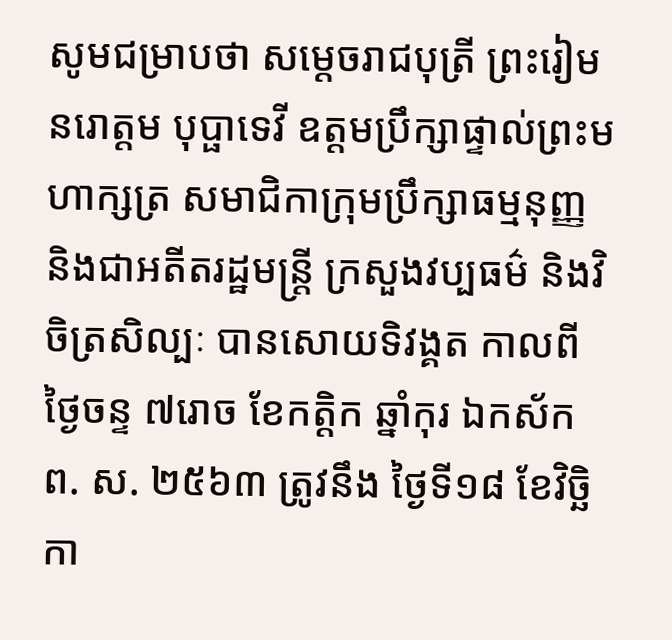សូមជម្រាបថា សម្តេចរាជបុត្រី ព្រះរៀម នរោត្តម បុប្ផាទេវី ឧត្តមប្រឹក្សាផ្ទាល់ព្រះមហាក្សត្រ សមាជិកាក្រុមប្រឹក្សាធម្មនុញ្ញ និងជាអតីតរដ្ឋមន្ត្រី ក្រសួងវប្បធម៌ និងវិចិត្រសិល្បៈ បានសោយទិវង្គត កាលពីថ្ងៃចន្ទ ៧រោច ខែកត្តិក ឆ្នាំកុរ ឯកស័ក ព. ស. ២៥៦៣ ត្រូវនឹង ថ្ងៃទី១៨ ខែវិច្ឆិកា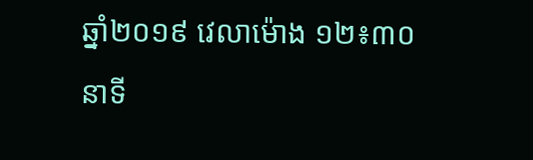ឆ្នាំ២០១៩ វេលាម៉ោង ១២៖៣០នាទី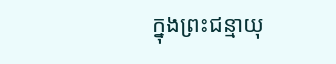ក្នុងព្រះជន្មាយុ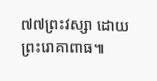៧៧ព្រះវស្សា ដោយព្រះរោគាពាធ៕